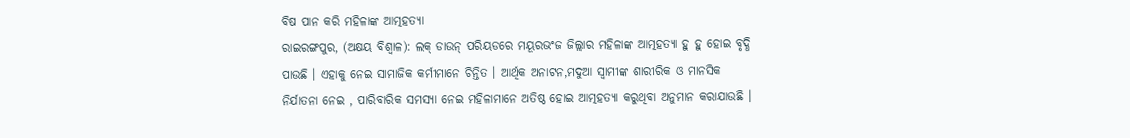ବିଷ ପାନ କରି ମହିଳାଙ୍କ ଆତ୍ମହତ୍ୟା
ରାଇରଙ୍ଗପୁର, (ଅକ୍ଷୟ ବିଶ୍ୱାଳ): ଲକ୍ ଡାଉନ୍ ପରିୟଡରେ ମୟୂରଭଂଜ ଜିଲ୍ଲାର ମହିଳାଙ୍କ ଆତ୍ମହତ୍ୟା ହୁ ହୁ ହୋଇ ବୃଦ୍ଧି ପାଉଛି । ଏହାକୁ ନେଇ ସାମାଜିକ କର୍ମୀମାନେ ଚିନ୍ତିତ । ଆର୍ଥିକ ଅନାଟନ,ମଦୁଆ ସ୍ୱାମୀଙ୍କ ଶାରୀରିକ ଓ ମାନସିକ ନିର୍ଯାତନା ନେଇ , ପାରିବାରିକ ସମସ୍ୟା ନେଇ ମହିଳାମାନେ ଅତିଷ୍ଠ ହୋଇ ଆତ୍ମହତ୍ୟା କରୁଥିବା ଅନୁମାନ କରାଯାଉଛି ।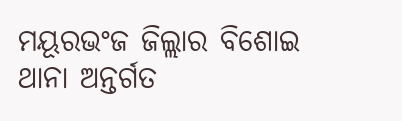ମୟୂରଭଂଜ ଜିଲ୍ଲାର ବିଶୋଇ ଥାନା ଅନ୍ତର୍ଗତ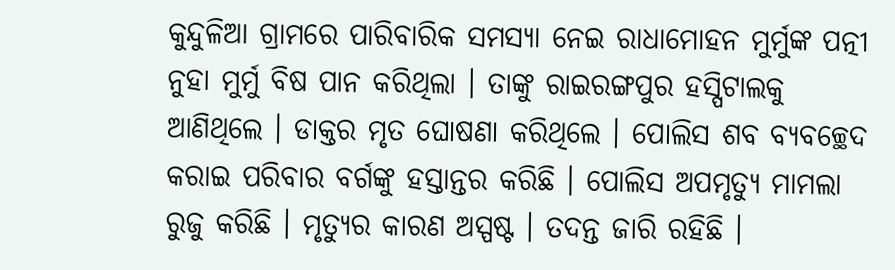କୁନ୍ଦୁଳିଆ ଗ୍ରାମରେ ପାରିବାରିକ ସମସ୍ୟା ନେଇ ରାଧାମୋହନ ମୁର୍ମୁଙ୍କ ପତ୍ନୀ ନୁହା ମୁର୍ମୁ ବିଷ ପାନ କରିଥିଲା । ତାଙ୍କୁ ରାଇରଙ୍ଗପୁର ହସ୍ପିଟାଲକୁ ଆଣିଥିଲେ । ଡାକ୍ତର ମୃତ ଘୋଷଣା କରିଥିଲେ । ପୋଲିସ ଶବ ବ୍ୟବଚ୍ଛେଦ କରାଇ ପରିବାର ବର୍ଗଙ୍କୁ ହସ୍ତାନ୍ତର କରିଛି । ପୋଲିସ ଅପମୃତ୍ୟୁ ମାମଲା ରୁଜୁ କରିଛି । ମୃତ୍ୟୁର କାରଣ ଅସ୍ପଷ୍ଟ । ତଦନ୍ତ ଜାରି ରହିଛି ।